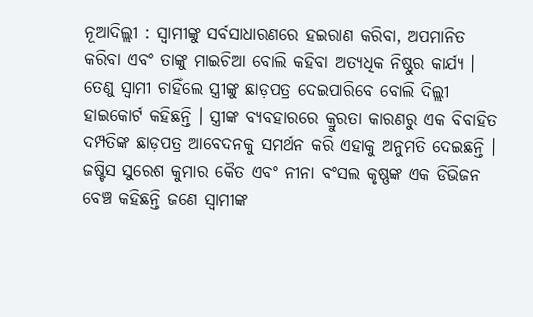ନୂଆଦିଲ୍ଲୀ : ସ୍ୱାମୀଙ୍କୁ ସର୍ବସାଧାରଣରେ ହଇରାଣ କରିବା, ଅପମାନିତ କରିବା ଏବଂ ତାଙ୍କୁ ମାଇଚିଆ ବୋଲି କହିବା ଅତ୍ୟଧିକ ନିଷ୍ଠୁର କାର୍ଯ୍ୟ । ତେଣୁ ସ୍ୱାମୀ ଚାହିଁଲେ ସ୍ତ୍ରୀଙ୍କୁ ଛାଡ଼ପତ୍ର ଦେଇପାରିବେ ବୋଲି ଦିଲ୍ଲୀ ହାଇକୋର୍ଟ କହିଛନ୍ତି । ସ୍ତ୍ରୀଙ୍କ ବ୍ୟବହାରରେ କ୍ରୁରତା କାରଣରୁ ଏକ ବିବାହିତ ଦମ୍ପତିଙ୍କ ଛାଡ଼ପତ୍ର ଆବେଦନକୁ ସମର୍ଥନ କରି ଏହାକୁ ଅନୁମତି ଦେଇଛନ୍ତି । ଜଷ୍ଟିସ ସୁରେଶ କୁମାର କୈତ ଏବଂ ନୀନା ବଂସଲ କୃଷ୍ଣଙ୍କ ଏକ ଡିଭିଜନ ବେଞ୍ଚ କହିଛନ୍ତି ଜଣେ ସ୍ୱାମୀଙ୍କ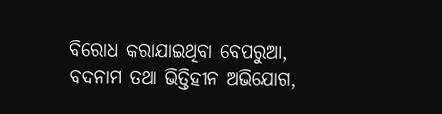ବିରୋଧ କରାଯାଇଥିବା ବେପରୁଆ, ବଦନାମ ତଥା ଭିତ୍ତିହୀନ ଅଭିଯୋଗ,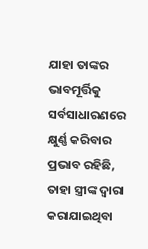ଯାହା ତାଙ୍କର ଭାବମୂର୍ତ୍ତିକୁ ସର୍ବସାଧାରଣରେ କ୍ଷୁର୍ଣ୍ଣ କରିବାର ପ୍ରଭାବ ରହିଛି, ତାହା ସ୍ତ୍ରୀଙ୍କ ଦ୍ୱାରା କରାଯାଇଥିବା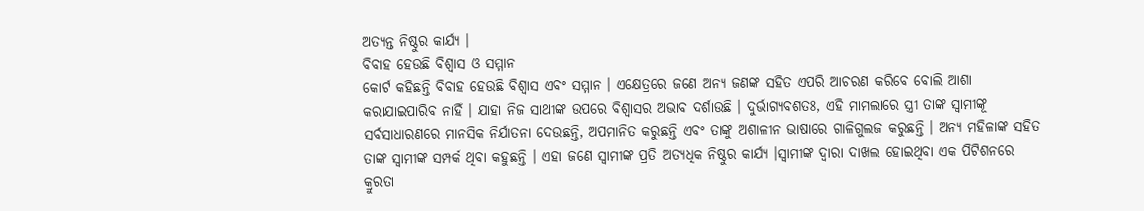ଅତ୍ୟନ୍ତ ନିଷ୍ଠୁର କାର୍ଯ୍ୟ ।
ବିବାହ ହେଉଛି ବିଶ୍ୱାସ ଓ ସମ୍ମାନ
କୋର୍ଟ କହିଛନ୍ତି ବିବାହ ହେଉଛି ବିଶ୍ୱାସ ଏବଂ ସମ୍ମାନ । ଏକ୍ଷେତ୍ରରେ ଜଣେ ଅନ୍ୟ ଜଣଙ୍କ ସହିତ ଏପରି ଆଚରଣ କରିବେ ବୋଲି ଆଶା କରାଯାଇପାରିବ ନାହିଁ । ଯାହା ନିଜ ସାଥୀଙ୍କ ଉପରେ ବିଶ୍ୱାସର ଅଭାବ ଦର୍ଶାଉଛି । ଦୁର୍ଭାଗ୍ୟବଶତଃ, ଏହି ମାମଲାରେ ସ୍ତ୍ରୀ ତାଙ୍କ ସ୍ୱାମୀଙ୍କୂ ସର୍ବସାଧାରଣରେ ମାନସିକ ନିର୍ଯାତନା ଦେଉଛନ୍ତି, ଅପମାନିତ କରୁଛନ୍ତି ଏବଂ ତାଙ୍କୁ ଅଶାଳୀନ ଭାଷାରେ ଗାଳିଗୁଲଜ କରୁଛନ୍ତି । ଅନ୍ୟ ମହିଳାଙ୍କ ସହିତ ତାଙ୍କ ସ୍ୱାମୀଙ୍କ ସମ୍ପର୍କ ଥିବା କହୁଛନ୍ତି । ଏହା ଜଣେ ସ୍ୱାମୀଙ୍କ ପ୍ରତି ଅତ୍ୟଧିକ ନିଷ୍ଠୁର କାର୍ଯ୍ୟ ।ସ୍ୱାମୀଙ୍କ ଦ୍ୱାରା ଦାଖଲ ହୋଇଥିବା ଏକ ପିଟିଶନରେ କ୍ରୁରତା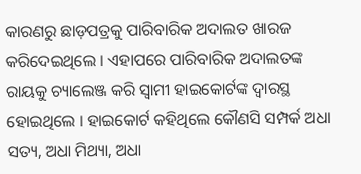କାରଣରୁ ଛାଡ଼ପତ୍ରକୁ ପାରିବାରିକ ଅଦାଲତ ଖାରଜ କରିଦେଇଥିଲେ । ଏହାପରେ ପାରିବାରିକ ଅଦାଲତଙ୍କ ରାୟକୁ ଚ୍ୟାଲେଞ୍ଜ କରି ସ୍ୱାମୀ ହାଇକୋର୍ଟଙ୍କ ଦ୍ୱାରସ୍ଥ ହୋଇଥିଲେ । ହାଇକୋର୍ଟ କହିଥିଲେ କୌଣସି ସମ୍ପର୍କ ଅଧା ସତ୍ୟ, ଅଧା ମିଥ୍ୟା, ଅଧା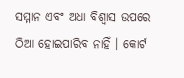ସମ୍ମାନ ଏବଂ ଅଧା ବିଶ୍ୱାସ ଉପରେ ଠିଆ ହୋଇପାରିବ ନାହିଁ । କୋର୍ଟ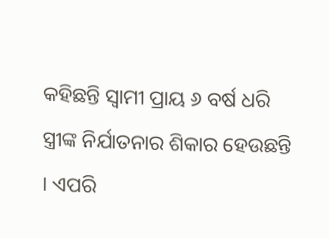କହିଛନ୍ତି ସ୍ୱାମୀ ପ୍ରାୟ ୬ ବର୍ଷ ଧରି ସ୍ତ୍ରୀଙ୍କ ନିର୍ଯାତନାର ଶିକାର ହେଉଛନ୍ତି । ଏପରି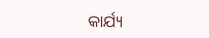କାର୍ଯ୍ୟ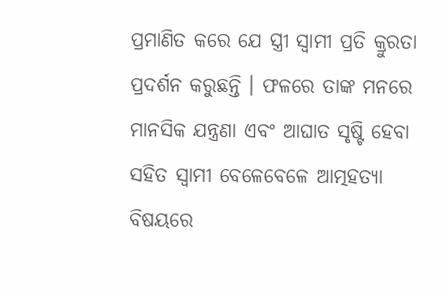ପ୍ରମାଣିତ କରେ ଯେ ସ୍ତ୍ରୀ ସ୍ୱାମୀ ପ୍ରତି କ୍ରୁରତା ପ୍ରଦର୍ଶନ କରୁଛନ୍ତି । ଫଳରେ ତାଙ୍କ ମନରେ ମାନସିକ ଯନ୍ତ୍ରଣା ଏବଂ ଆଘାତ ସୃଷ୍ଟି ହେବା ସହିତ ସ୍ୱାମୀ ବେଳେବେଳେ ଆତ୍ମହତ୍ୟା ବିଷୟରେ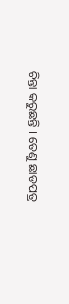ଚିନ୍ତା କରୁଛନ୍ତି । ତେଣୁ ଛାଡପତ୍ର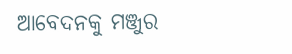ଆବେଦନକୁ ମଞ୍ଜୁର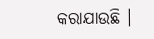କରାଯାଉଛି ।